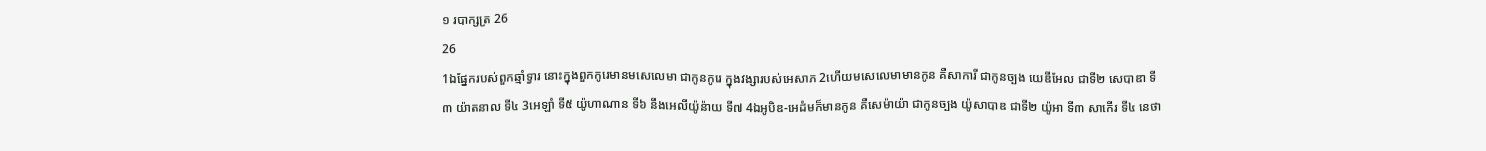១ របាក្សត្រ 26
26
1ឯផ្នែករបស់ពួកឆ្មាំទ្វារ នោះក្នុងពួកកូរេមានមសេលេមា ជាកូនកូរេ ក្នុងវង្សារបស់អេសាភ 2ហើយមសេលេមាមានកូន គឺសាការី ជាកូនច្បង យេឌីអែល ជាទី២ សេបាឌា ទី៣ យ៉ាតនាល ទី៤ 3អេឡាំ ទី៥ យ៉ូហាណាន ទី៦ នឹងអេលីយ៉ូន៉ាយ ទី៧ 4ឯអូបិឌ-អេដំមក៏មានកូន គឺសេម៉ាយ៉ា ជាកូនច្បង យ៉ូសាបាឌ ជាទី២ យ៉ូអា ទី៣ សាកើរ ទី៤ នេថា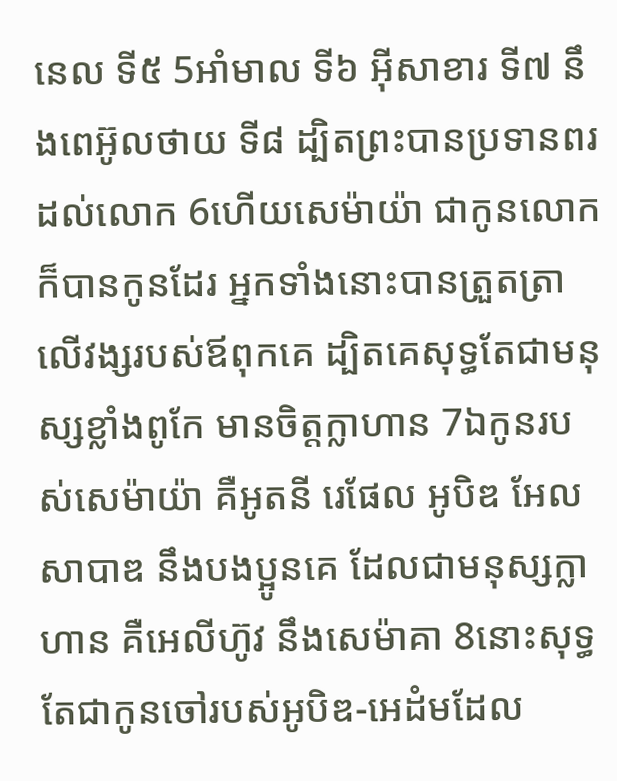នេល ទី៥ 5អាំមាល ទី៦ អ៊ីសាខារ ទី៧ នឹងពេអ៊ូលថាយ ទី៨ ដ្បិតព្រះបានប្រទានពរដល់លោក 6ហើយសេម៉ាយ៉ា ជាកូនលោក ក៏បានកូនដែរ អ្នកទាំងនោះបានត្រួតត្រាលើវង្សរបស់ឪពុកគេ ដ្បិតគេសុទ្ធតែជាមនុស្សខ្លាំងពូកែ មានចិត្តក្លាហាន 7ឯកូនរបស់សេម៉ាយ៉ា គឺអូតនី រេផែល អូបិឌ អែលសាបាឌ នឹងបងប្អូនគេ ដែលជាមនុស្សក្លាហាន គឺអេលីហ៊ូវ នឹងសេម៉ាគា 8នោះសុទ្ធតែជាកូនចៅរបស់អូបិឌ-អេដំមដែល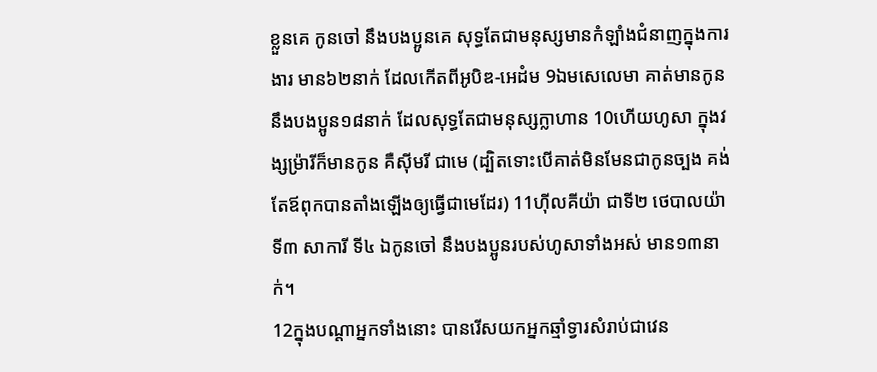ខ្លួនគេ កូនចៅ នឹងបងប្អូនគេ សុទ្ធតែជាមនុស្សមានកំឡាំងជំនាញក្នុងការងារ មាន៦២នាក់ ដែលកើតពីអូបិឌ-អេដំម 9ឯមសេលេមា គាត់មានកូន នឹងបងប្អូន១៨នាក់ ដែលសុទ្ធតែជាមនុស្សក្លាហាន 10ហើយហូសា ក្នុងវង្សម្រ៉ារីក៏មានកូន គឺស៊ីមរី ជាមេ (ដ្បិតទោះបើគាត់មិនមែនជាកូនច្បង គង់តែឪពុកបានតាំងឡើងឲ្យធ្វើជាមេដែរ) 11ហ៊ីលគីយ៉ា ជាទី២ ថេបាលយ៉ា ទី៣ សាការី ទី៤ ឯកូនចៅ នឹងបងប្អូនរបស់ហូសាទាំងអស់ មាន១៣នាក់។
12ក្នុងបណ្តាអ្នកទាំងនោះ បានរើសយកអ្នកឆ្មាំទ្វារសំរាប់ជាវេន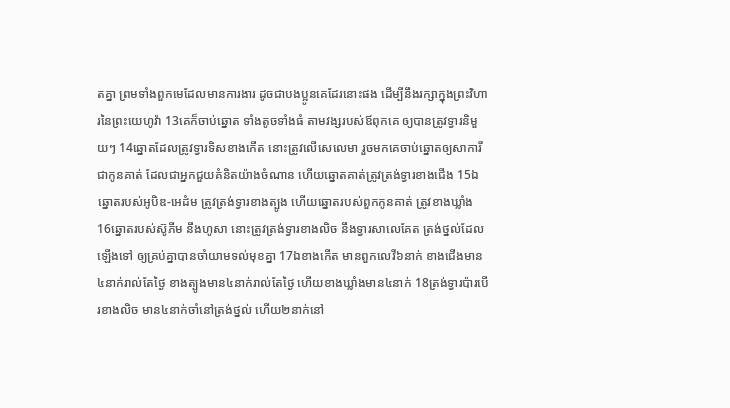តគ្នា ព្រមទាំងពួកមេដែលមានការងារ ដូចជាបងប្អូនគេដែរនោះផង ដើម្បីនឹងរក្សាក្នុងព្រះវិហារនៃព្រះយេហូវ៉ា 13គេក៏ចាប់ឆ្នោត ទាំងតូចទាំងធំ តាមវង្សរបស់ឪពុកគេ ឲ្យបានត្រូវទ្វារនិមួយៗ 14ឆ្នោតដែលត្រូវទ្វារទិសខាងកើត នោះត្រូវលើសេលេមា រួចមកគេចាប់ឆ្នោតឲ្យសាការី ជាកូនគាត់ ដែលជាអ្នកជួយគំនិតយ៉ាងចំណាន ហើយឆ្នោតគាត់ត្រូវត្រង់ទ្វារខាងជើង 15ឯឆ្នោតរបស់អូបិឌ-អេដំម ត្រូវត្រង់ទ្វារខាងត្បូង ហើយឆ្នោតរបស់ពួកកូនគាត់ ត្រូវខាងឃ្លាំង 16ឆ្នោតរបស់ស៊ូភីម នឹងហូសា នោះត្រូវត្រង់ទ្វារខាងលិច នឹងទ្វារសាលេគែត ត្រង់ថ្នល់ដែលឡើងទៅ ឲ្យគ្រប់គ្នាបានចាំយាមទល់មុខគ្នា 17ឯខាងកើត មានពួកលេវី៦នាក់ ខាងជើងមាន៤នាក់រាល់តែថ្ងៃ ខាងត្បូងមាន៤នាក់រាល់តែថ្ងៃ ហើយខាងឃ្លាំងមាន៤នាក់ 18ត្រង់ទ្វារប៉ារបើរខាងលិច មាន៤នាក់ចាំនៅត្រង់ថ្នល់ ហើយ២នាក់នៅ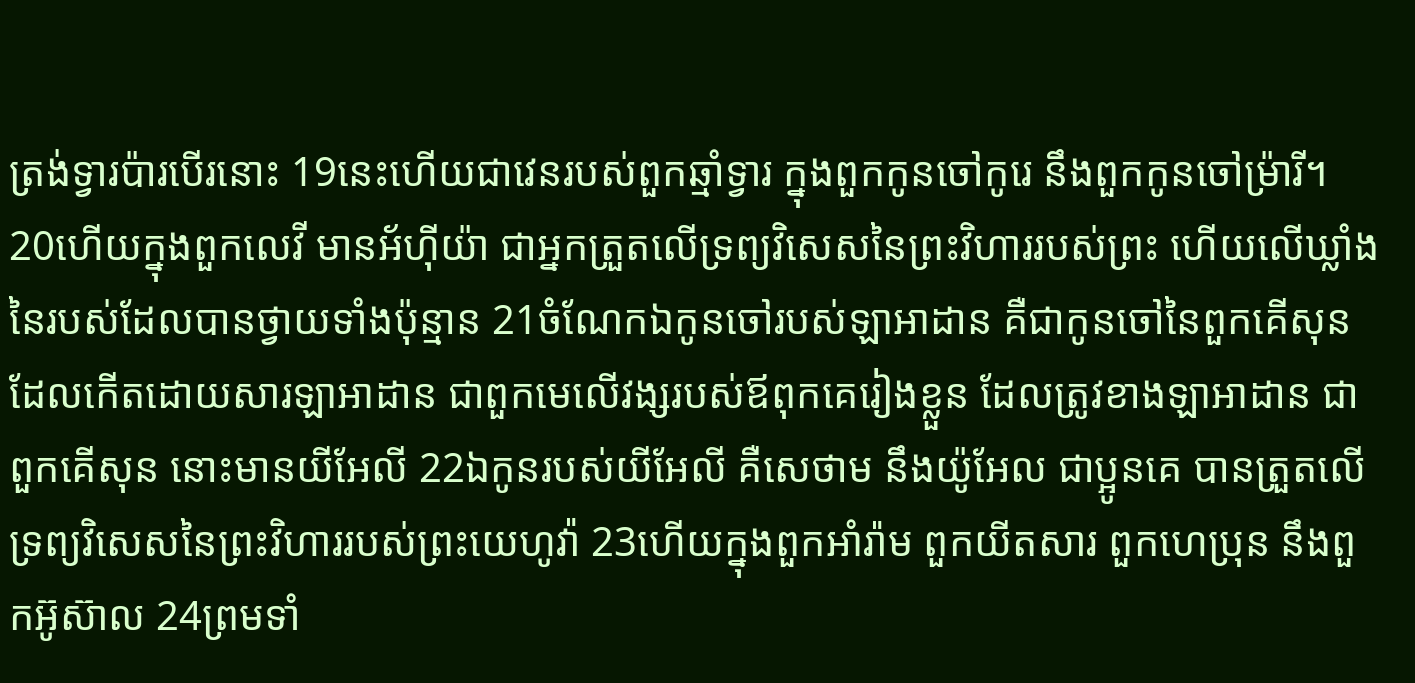ត្រង់ទ្វារប៉ារបើរនោះ 19នេះហើយជាវេនរបស់ពួកឆ្មាំទ្វារ ក្នុងពួកកូនចៅកូរេ នឹងពួកកូនចៅម្រ៉ារី។
20ហើយក្នុងពួកលេវី មានអ័ហ៊ីយ៉ា ជាអ្នកត្រួតលើទ្រព្យវិសេសនៃព្រះវិហាររបស់ព្រះ ហើយលើឃ្លាំងនៃរបស់ដែលបានថ្វាយទាំងប៉ុន្មាន 21ចំណែកឯកូនចៅរបស់ឡាអាដាន គឺជាកូនចៅនៃពួកគើសុន ដែលកើតដោយសារឡាអាដាន ជាពួកមេលើវង្សរបស់ឪពុកគេរៀងខ្លួន ដែលត្រូវខាងឡាអាដាន ជាពួកគើសុន នោះមានយីអែលី 22ឯកូនរបស់យីអែលី គឺសេថាម នឹងយ៉ូអែល ជាប្អូនគេ បានត្រួតលើទ្រព្យវិសេសនៃព្រះវិហាររបស់ព្រះយេហូវ៉ា 23ហើយក្នុងពួកអាំរ៉ាម ពួកយីតសារ ពួកហេប្រុន នឹងពួកអ៊ូស៊ាល 24ព្រមទាំ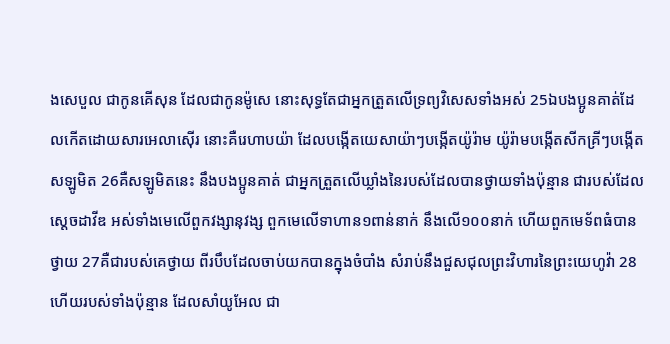ងសេបួល ជាកូនគើសុន ដែលជាកូនម៉ូសេ នោះសុទ្ធតែជាអ្នកត្រួតលើទ្រព្យវិសេសទាំងអស់ 25ឯបងប្អូនគាត់ដែលកើតដោយសារអេលាស៊ើរ នោះគឺរេហាបយ៉ា ដែលបង្កើតយេសាយ៉ាៗបង្កើតយ៉ូរ៉ាម យ៉ូរ៉ាមបង្កើតសីកគ្រីៗបង្កើតសឡូមិត 26គឺសឡូមិតនេះ នឹងបងប្អូនគាត់ ជាអ្នកត្រួតលើឃ្លាំងនៃរបស់ដែលបានថ្វាយទាំងប៉ុន្មាន ជារបស់ដែលស្តេចដាវីឌ អស់ទាំងមេលើពួកវង្សានុវង្ស ពួកមេលើទាហាន១ពាន់នាក់ នឹងលើ១០០នាក់ ហើយពួកមេទ័ពធំបានថ្វាយ 27គឺជារបស់គេថ្វាយ ពីរបឹបដែលចាប់យកបានក្នុងចំបាំង សំរាប់នឹងជួសជុលព្រះវិហារនៃព្រះយេហូវ៉ា 28ហើយរបស់ទាំងប៉ុន្មាន ដែលសាំយូអែល ជា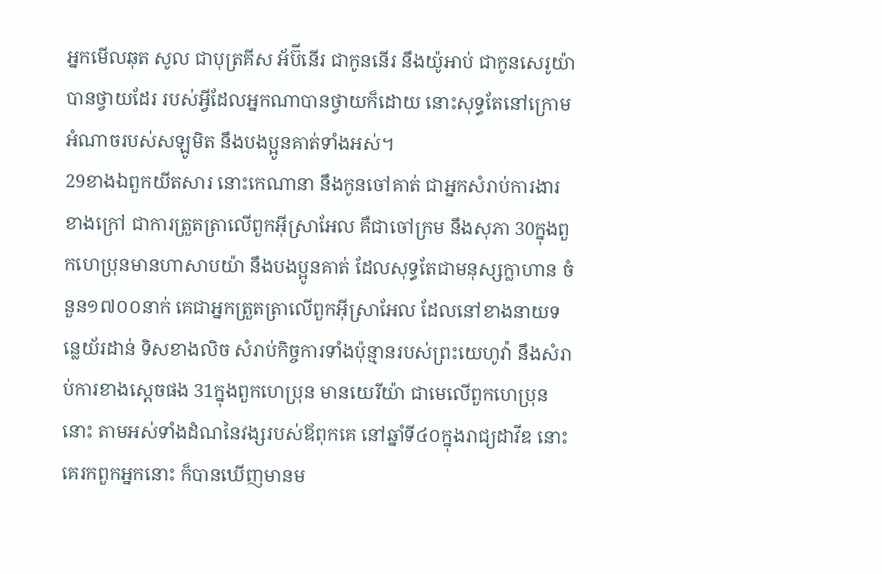អ្នកមើលឆុត សូល ជាបុត្រគីស អ័ប៊ីនើរ ជាកូននើរ នឹងយ៉ូអាប់ ជាកូនសេរូយ៉ា បានថ្វាយដែរ របស់អ្វីដែលអ្នកណាបានថ្វាយក៏ដោយ នោះសុទ្ធតែនៅក្រោមអំណាចរបស់សឡូមិត នឹងបងប្អូនគាត់ទាំងអស់។
29ខាងឯពួកយីតសារ នោះកេណានា នឹងកូនចៅគាត់ ជាអ្នកសំរាប់ការងារខាងក្រៅ ជាការត្រួតត្រាលើពួកអ៊ីស្រាអែល គឺជាចៅក្រម នឹងសុភា 30ក្នុងពួកហេប្រុនមានហាសាបយ៉ា នឹងបងប្អូនគាត់ ដែលសុទ្ធតែជាមនុស្សក្លាហាន ចំនួន១៧០០នាក់ គេជាអ្នកត្រួតត្រាលើពួកអ៊ីស្រាអែល ដែលនៅខាងនាយទន្លេយ័រដាន់ ទិសខាងលិច សំរាប់កិច្ចការទាំងប៉ុន្មានរបស់ព្រះយេហូវ៉ា នឹងសំរាប់ការខាងស្តេចផង 31ក្នុងពួកហេប្រុន មានយេរីយ៉ា ជាមេលើពួកហេប្រុននោះ តាមអស់ទាំងដំណនៃវង្សរបស់ឪពុកគេ នៅឆ្នាំទី៤០ក្នុងរាជ្យដាវីឌ នោះគេរកពួកអ្នកនោះ ក៏បានឃើញមានម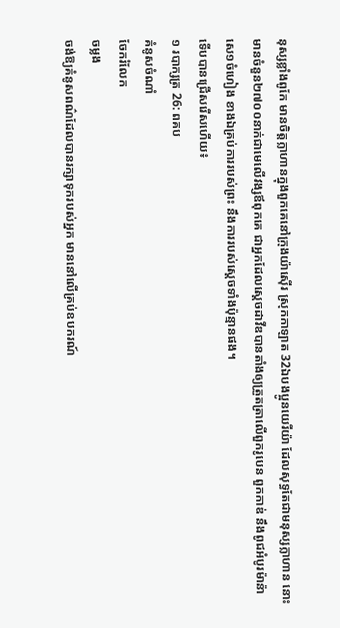នុស្សខ្លាំងពូកែ មានចិត្តក្លាហានក្នុងពួកគេនៅក្រុងយ៉ាស៊ើរ ស្រុកកាឡាត 32ឯបងប្អូនយេរីយ៉ា ដែលសុទ្ធតែជាមនុស្សក្លាហាន នោះមានចំនួន២៧០០នាក់ជាមេលើវង្សឪពុកគេ ជាអ្នកដែលស្តេចដាវីឌបានតាំងឲ្យត្រួតត្រាលើពួករូបេន ពួកកាឌ់ នឹងពូជអំបូរម៉ាន៉ាសេ១ចំហៀង ខាងឯគ្រប់ការរបស់ព្រះ នឹងការរបស់ស្តេចទាំងប៉ុន្មានផង។
ទើបបានជ្រើសរើសហើយ៖
១ របាក្សត្រ 26: ពគប
គំនូសចំណាំ
ចែករំលែក
ចម្លង
ចង់ឱ្យគំនូសពណ៌ដែលបានរក្សាទុករបស់អ្នក មាននៅលើគ្រប់ឧបករណ៍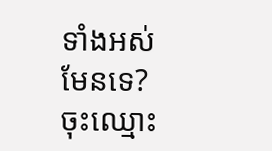ទាំងអស់មែនទេ? ចុះឈ្មោះ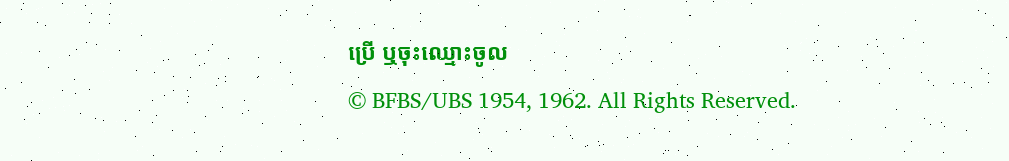ប្រើ ឬចុះឈ្មោះចូល
© BFBS/UBS 1954, 1962. All Rights Reserved.